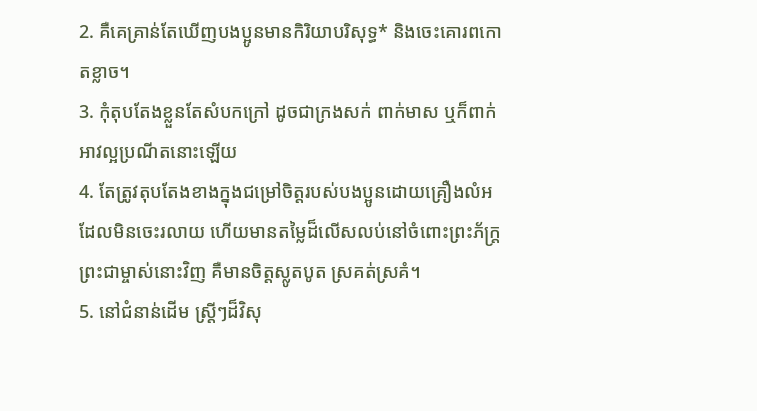2. គឺគេគ្រាន់តែឃើញបងប្អូនមានកិរិយាបរិសុទ្ធ* និងចេះគោរពកោតខ្លាច។
3. កុំតុបតែងខ្លួនតែសំបកក្រៅ ដូចជាក្រងសក់ ពាក់មាស ឬក៏ពាក់អាវល្អប្រណីតនោះឡើយ
4. តែត្រូវតុបតែងខាងក្នុងជម្រៅចិត្តរបស់បងប្អូនដោយគ្រឿងលំអដែលមិនចេះរលាយ ហើយមានតម្លៃដ៏លើសលប់នៅចំពោះព្រះភ័ក្ត្រព្រះជាម្ចាស់នោះវិញ គឺមានចិត្តស្លូតបូត ស្រគត់ស្រគំ។
5. នៅជំនាន់ដើម ស្ត្រីៗដ៏វិសុ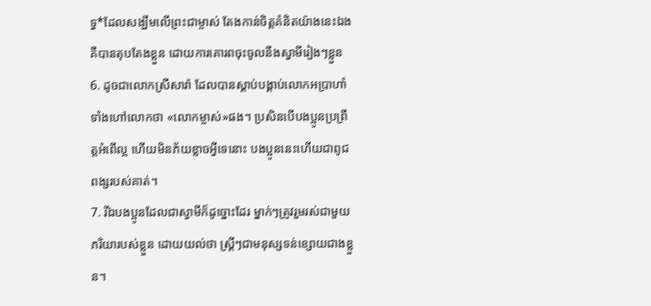ទ្ធ*ដែលសង្ឃឹមលើព្រះជាម្ចាស់ តែងកាន់ចិត្តគំនិតយ៉ាងនេះឯង គឺបានតុបតែងខ្លួន ដោយការគោរពចុះចូលនឹងស្វាមីរៀងៗខ្លួន
6. ដូចជាលោកស្រីសារ៉ា ដែលបានស្ដាប់បង្គាប់លោកអប្រាហាំ ទាំងហៅលោកថា «លោកម្ចាស់»ផង។ ប្រសិនបើបងប្អូនប្រព្រឹត្តអំពើល្អ ហើយមិនភ័យខ្លាចអ្វីទេនោះ បងប្អូននេះហើយជាពូជពង្សរបស់គាត់។
7. រីឯបងប្អូនដែលជាស្វាមីក៏ដូច្នោះដែរ ម្នាក់ៗត្រូវរួមរស់ជាមួយភរិយារបស់ខ្លួន ដោយយល់ថា ស្ត្រីៗជាមនុស្សទន់ខ្សោយជាងខ្លួន។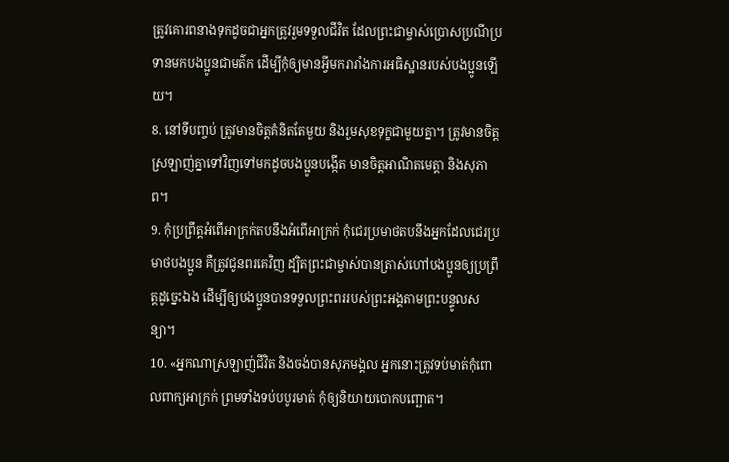ត្រូវគោរពនាងទុកដូចជាអ្នកត្រូវរួមទទួលជីវិត ដែលព្រះជាម្ចាស់ប្រោសប្រណីប្រទានមកបងប្អូនជាមត៌ក ដើម្បីកុំឲ្យមានអ្វីមករារាំងការអធិស្ឋានរបស់បងប្អូនឡើយ។
8. នៅទីបញ្ចប់ ត្រូវមានចិត្តគំនិតតែមួយ និងរួមសុខទុក្ខជាមួយគ្នា។ ត្រូវមានចិត្តស្រឡាញ់គ្នាទៅវិញទៅមកដូចបងប្អូនបង្កើត មានចិត្តអាណិតមេត្តា និងសុភាព។
9. កុំប្រព្រឹត្តអំពើអាក្រក់តបនឹងអំពើអាក្រក់ កុំជេរប្រមាថតបនឹងអ្នកដែលជេរប្រមាថបងប្អូន គឺត្រូវជូនពរគេវិញ ដ្បិតព្រះជាម្ចាស់បានត្រាស់ហៅបងប្អូនឲ្យប្រព្រឹត្តដូច្នេះឯង ដើម្បីឲ្យបងប្អូនបានទទួលព្រះពររបស់ព្រះអង្គតាមព្រះបន្ទូលសន្យា។
10. «អ្នកណាស្រឡាញ់ជីវិត និងចង់បានសុភមង្គល អ្នកនោះត្រូវទប់មាត់កុំពោលពាក្យអាក្រក់ ព្រមទាំងទប់បបូរមាត់ កុំឲ្យនិយាយបោកបញ្ឆោត។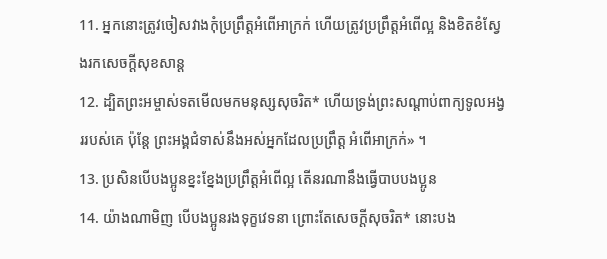11. អ្នកនោះត្រូវចៀសវាងកុំប្រព្រឹត្តអំពើអាក្រក់ ហើយត្រូវប្រព្រឹត្តអំពើល្អ និងខិតខំស្វែងរកសេចក្ដីសុខសាន្ត
12. ដ្បិតព្រះអម្ចាស់ទតមើលមកមនុស្សសុចរិត* ហើយទ្រង់ព្រះសណ្ដាប់ពាក្យទូលអង្វររបស់គេ ប៉ុន្តែ ព្រះអង្គជំទាស់នឹងអស់អ្នកដែលប្រព្រឹត្ត អំពើអាក្រក់» ។
13. ប្រសិនបើបងប្អូនខ្នះខ្នែងប្រព្រឹត្តអំពើល្អ តើនរណានឹងធ្វើបាបបងប្អូន
14. យ៉ាងណាមិញ បើបងប្អូនរងទុក្ខវេទនា ព្រោះតែសេចក្ដីសុចរិត* នោះបង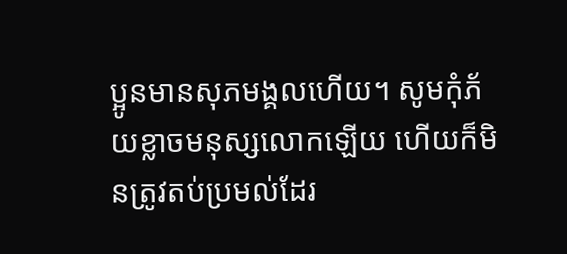ប្អូនមានសុភមង្គលហើយ។ សូមកុំភ័យខ្លាចមនុស្សលោកឡើយ ហើយក៏មិនត្រូវតប់ប្រមល់ដែរ